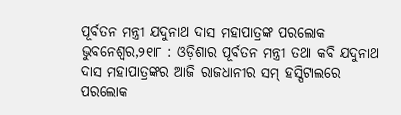ପୂର୍ବତନ ମନ୍ତ୍ରୀ ଯଦୁନାଥ ଦାସ ମହାପାତ୍ରଙ୍କ ପରଲୋକ
ଭୁବନେଶ୍ୱର,୨୧ା୮ : ଓଡ଼ିଶାର ପୂର୍ବତନ ମନ୍ତ୍ରୀ ତଥା କବି ଯଦୁନାଥ ଦାସ ମହାପାତ୍ରଙ୍କର ଆଜି ରାଜଧାନୀର ସମ୍ ହସ୍ପିଟାଲରେ ପରଲୋକ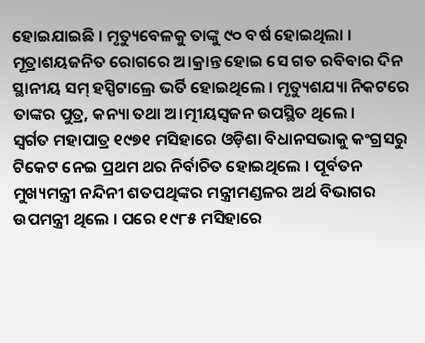ହୋଇଯାଇଛି । ମୃତ୍ୟୁବେଳକୁ ତାଙ୍କୁ ୯୦ ବର୍ଷ ହୋଇଥିଲା । ମୂତ୍ରାଶୟଜନିତ ରୋଗରେ ଅ।କ୍ରାନ୍ତ ହୋଇ ସେ ଗତ ରବିବାର ଦିନ ସ୍ଥାନୀୟ ସମ୍ ହସ୍ପିଟାଲ୍ରେ ଭର୍ତି ହୋଇଥିଲେ । ମୃତ୍ୟୁଶଯ୍ୟା ନିକଟରେ ତାଙ୍କର ପୁତ୍ର, କନ୍ୟା ତଥା ଅ।ତ୍ମୀୟସ୍ୱଜନ ଉପସ୍ଥିତ ଥିଲେ ।
ସ୍ୱର୍ଗତ ମହାପାତ୍ର ୧୯୭୧ ମସିହାରେ ଓଡ଼ିଶା ବିଧାନସଭାକୁ କଂଗ୍ରସରୁ ଟିକେଟ ନେଇ ପ୍ରଥମ ଥର ନିର୍ବାଚିତ ହୋଇଥିଲେ । ପୂର୍ବତନ ମୁଖ୍ୟମନ୍ତ୍ରୀ ନନ୍ଦିନୀ ଶତପଥିଙ୍କର ମନ୍ତ୍ରୀମଣ୍ଡଳର ଅର୍ଥ ବିଭାଗର ଉପମନ୍ତ୍ରୀ ଥିଲେ । ପରେ ୧୯୮୫ ମସିହାରେ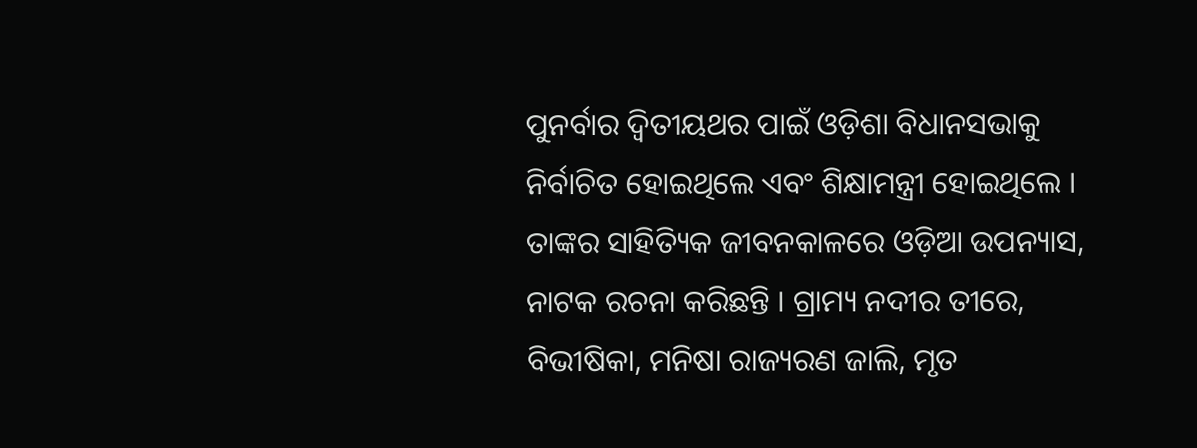ପୁନର୍ବାର ଦ୍ୱିତୀୟଥର ପାଇଁ ଓଡ଼ିଶା ବିଧାନସଭାକୁ ନିର୍ବାଚିତ ହୋଇଥିଲେ ଏବଂ ଶିକ୍ଷାମନ୍ତ୍ରୀ ହୋଇଥିଲେ । ତାଙ୍କର ସାହିତ୍ୟିକ ଜୀବନକାଳରେ ଓଡ଼ିଆ ଉପନ୍ୟାସ, ନାଟକ ରଚନା କରିଛନ୍ତି । ଗ୍ରାମ୍ୟ ନଦୀର ତୀରେ, ବିଭୀଷିକା, ମନିଷା ରାଜ୍ୟରଣ ଜାଲି, ମୃତ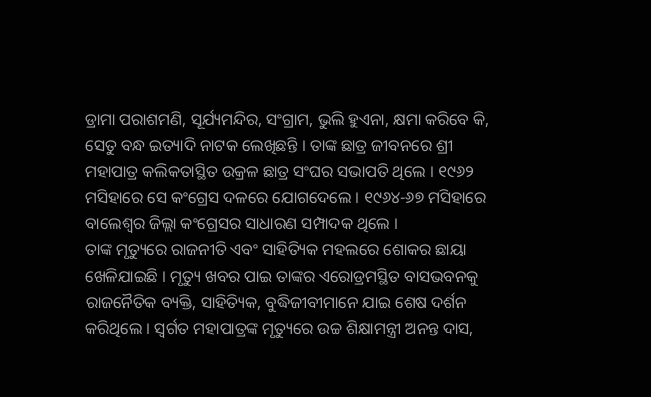ଡ୍ରାମା ପରାଶମଣି, ସୂର୍ଯ୍ୟମନ୍ଦିର, ସଂଗ୍ରାମ, ଭୁଲି ହୁଏନା, କ୍ଷମା କରିବେ କି, ସେତୁ ବନ୍ଧ ଇତ୍ୟାଦି ନାଟକ ଲେଖିଛନ୍ତି । ତାଙ୍କ ଛାତ୍ର ଜୀବନରେ ଶ୍ରୀ ମହାପାତ୍ର କଲିକତାସ୍ଥିତ ଉକ୍ରଳ ଛାତ୍ର ସଂଘର ସଭାପତି ଥିଲେ । ୧୯୬୨ ମସିହାରେ ସେ କଂଗ୍ରେସ ଦଳରେ ଯୋଗଦେଲେ । ୧୯୬୪-୬୭ ମସିହାରେ ବାଲେଶ୍ୱର ଜିଲ୍ଲା କଂଗ୍ରେସର ସାଧାରଣ ସମ୍ପାଦକ ଥିଲେ ।
ତାଙ୍କ ମୃତ୍ୟୁରେ ରାଜନୀତି ଏବଂ ସାହିତ୍ୟିକ ମହଲରେ ଶୋକର ଛାୟା ଖେଳିଯାଇଛି । ମୃତ୍ୟୁ ଖବର ପାଇ ତାଙ୍କର ଏରୋଡ୍ରମସ୍ଥିତ ବାସଭବନକୁ ରାଜନୈତିକ ବ୍ୟକ୍ତି, ସାହିତ୍ୟିକ, ବୁଦ୍ଧିଜୀବୀମାନେ ଯାଇ ଶେଷ ଦର୍ଶନ କରିଥିଲେ । ସ୍ୱର୍ଗତ ମହାପାତ୍ରଙ୍କ ମୃତ୍ୟୁରେ ଉଚ୍ଚ ଶିକ୍ଷାମନ୍ତ୍ରୀ ଅନନ୍ତ ଦାସ,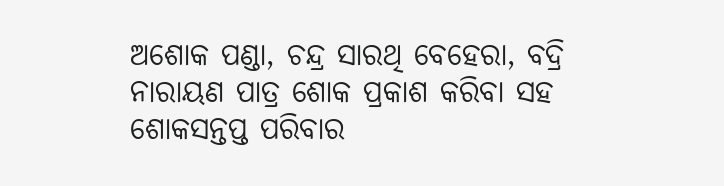ଅଶୋକ ପଣ୍ଡା, ଚନ୍ଦ୍ର ସାରଥି ବେହେରା, ବଦ୍ରି ନାରାୟଣ ପାତ୍ର ଶୋକ ପ୍ରକାଶ କରିବା ସହ ଶୋକସନ୍ତପ୍ତ ପରିବାର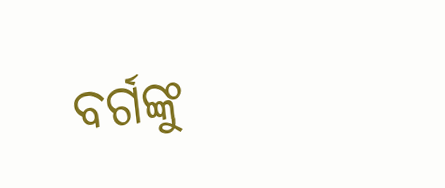ବର୍ଗଙ୍କୁ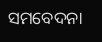ସମବେଦନା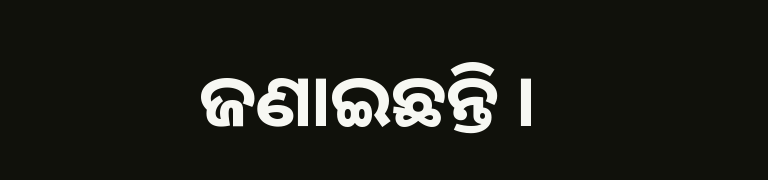ଜଣାଇଛନ୍ତି ।